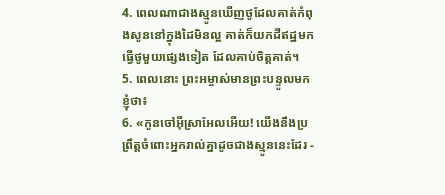4. ពេលណាជាងស្មូនឃើញថូដែលគាត់កំពុងសូននៅក្នុងដៃមិនល្អ គាត់ក៏យកដីឥដ្ឋមកធ្វើថូមួយផ្សេងទៀត ដែលគាប់ចិត្តគាត់។
5. ពេលនោះ ព្រះអម្ចាស់មានព្រះបន្ទូលមកខ្ញុំថា៖
6. «កូនចៅអ៊ីស្រាអែលអើយ! យើងនឹងប្រព្រឹត្តចំពោះអ្នករាល់គ្នាដូចជាងស្មូននេះដែរ -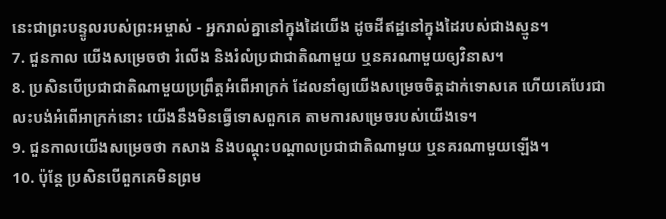នេះជាព្រះបន្ទូលរបស់ព្រះអម្ចាស់ - អ្នករាល់គ្នានៅក្នុងដៃយើង ដូចដីឥដ្ឋនៅក្នុងដៃរបស់ជាងស្មូន។
7. ជួនកាល យើងសម្រេចថា រំលើង និងរំលំប្រជាជាតិណាមួយ ឬនគរណាមួយឲ្យវិនាស។
8. ប្រសិនបើប្រជាជាតិណាមួយប្រព្រឹត្តអំពើអាក្រក់ ដែលនាំឲ្យយើងសម្រេចចិត្តដាក់ទោសគេ ហើយគេបែរជាលះបង់អំពើអាក្រក់នោះ យើងនឹងមិនធ្វើទោសពួកគេ តាមការសម្រេចរបស់យើងទេ។
9. ជួនកាលយើងសម្រេចថា កសាង និងបណ្ដុះបណ្ដាលប្រជាជាតិណាមួយ ឬនគរណាមួយឡើង។
10. ប៉ុន្តែ ប្រសិនបើពួកគេមិនព្រម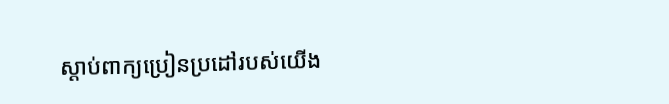ស្ដាប់ពាក្យប្រៀនប្រដៅរបស់យើង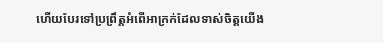ហើយបែរទៅប្រព្រឹត្តអំពើអាក្រក់ដែលទាស់ចិត្តយើង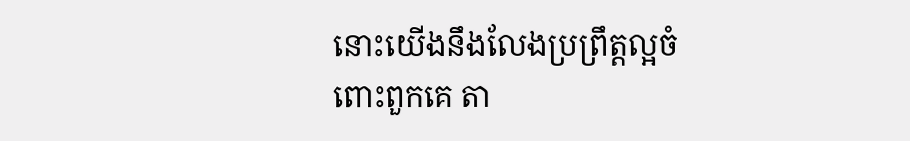នោះយើងនឹងលែងប្រព្រឹត្តល្អចំពោះពួកគេ តា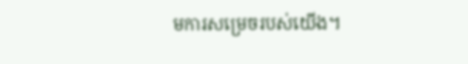មការសម្រេចរបស់យើង។